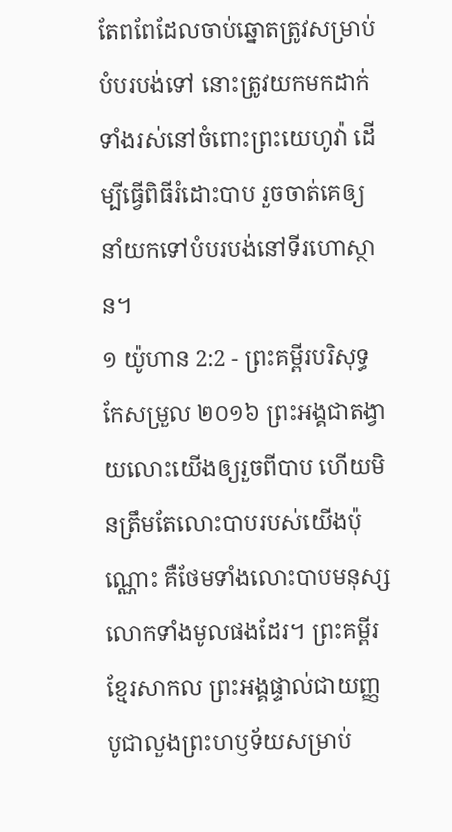តែពពែដែលចាប់ឆ្នោតត្រូវសម្រាប់បំបរបង់ទៅ នោះត្រូវយកមកដាក់ទាំងរស់នៅចំពោះព្រះយេហូវ៉ា ដើម្បីធ្វើពិធីរំដោះបាប រួចចាត់គេឲ្យនាំយកទៅបំបរបង់នៅទីរហោស្ថាន។
១ យ៉ូហាន 2:2 - ព្រះគម្ពីរបរិសុទ្ធកែសម្រួល ២០១៦ ព្រះអង្គជាតង្វាយលោះយើងឲ្យរួចពីបាប ហើយមិនត្រឹមតែលោះបាបរបស់យើងប៉ុណ្ណោះ គឺថែមទាំងលោះបាបមនុស្សលោកទាំងមូលផងដែរ។ ព្រះគម្ពីរខ្មែរសាកល ព្រះអង្គផ្ទាល់ជាយញ្ញបូជាលួងព្រះហឫទ័យសម្រាប់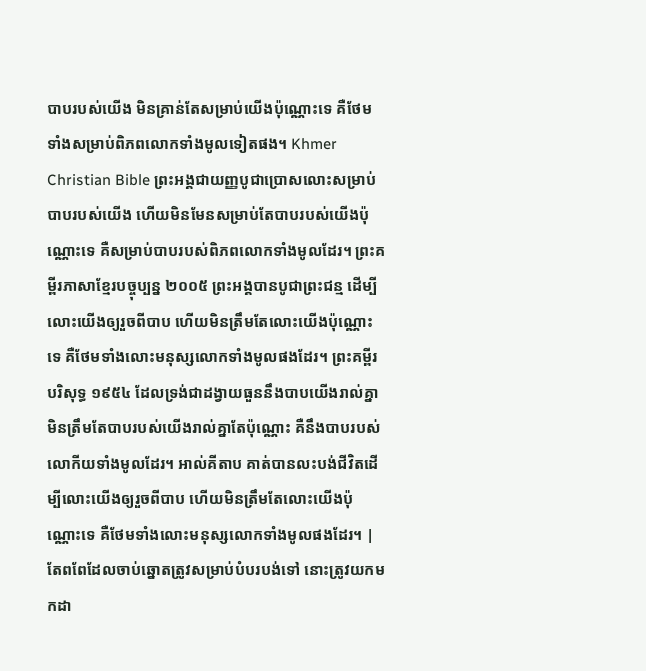បាបរបស់យើង មិនគ្រាន់តែសម្រាប់យើងប៉ុណ្ណោះទេ គឺថែមទាំងសម្រាប់ពិភពលោកទាំងមូលទៀតផង។ Khmer Christian Bible ព្រះអង្គជាយញ្ញបូជាប្រោសលោះសម្រាប់បាបរបស់យើង ហើយមិនមែនសម្រាប់តែបាបរបស់យើងប៉ុណ្ណោះទេ គឺសម្រាប់បាបរបស់ពិភពលោកទាំងមូលដែរ។ ព្រះគម្ពីរភាសាខ្មែរបច្ចុប្បន្ន ២០០៥ ព្រះអង្គបានបូជាព្រះជន្ម ដើម្បីលោះយើងឲ្យរួចពីបាប ហើយមិនត្រឹមតែលោះយើងប៉ុណ្ណោះទេ គឺថែមទាំងលោះមនុស្សលោកទាំងមូលផងដែរ។ ព្រះគម្ពីរបរិសុទ្ធ ១៩៥៤ ដែលទ្រង់ជាដង្វាយធួននឹងបាបយើងរាល់គ្នា មិនត្រឹមតែបាបរបស់យើងរាល់គ្នាតែប៉ុណ្ណោះ គឺនឹងបាបរបស់លោកីយទាំងមូលដែរ។ អាល់គីតាប គាត់បានលះបង់ជីវិតដើម្បីលោះយើងឲ្យរួចពីបាប ហើយមិនត្រឹមតែលោះយើងប៉ុណ្ណោះទេ គឺថែមទាំងលោះមនុស្សលោកទាំងមូលផងដែរ។ |
តែពពែដែលចាប់ឆ្នោតត្រូវសម្រាប់បំបរបង់ទៅ នោះត្រូវយកមកដា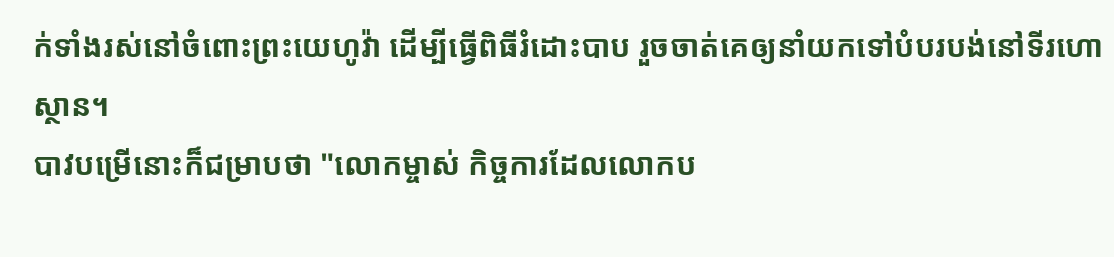ក់ទាំងរស់នៅចំពោះព្រះយេហូវ៉ា ដើម្បីធ្វើពិធីរំដោះបាប រួចចាត់គេឲ្យនាំយកទៅបំបរបង់នៅទីរហោស្ថាន។
បាវបម្រើនោះក៏ជម្រាបថា "លោកម្ចាស់ កិច្ចការដែលលោកប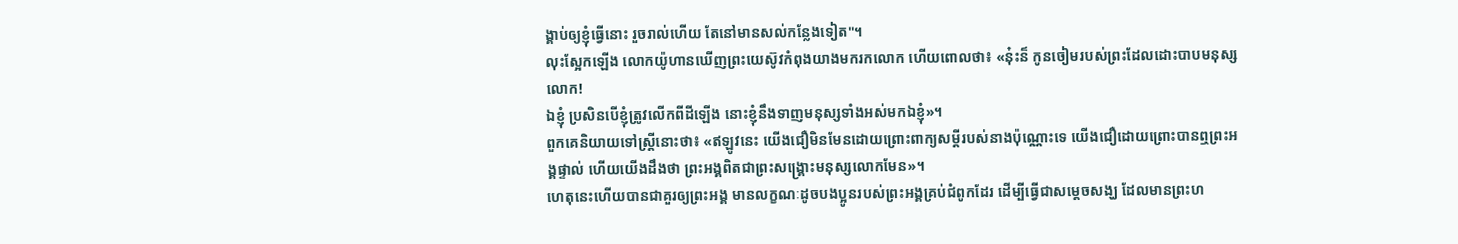ង្គាប់ឲ្យខ្ញុំធ្វើនោះ រួចរាល់ហើយ តែនៅមានសល់កន្លែងទៀត"។
លុះស្អែកឡើង លោកយ៉ូហានឃើញព្រះយេស៊ូវកំពុងយាងមករកលោក ហើយពោលថា៖ «ន៎ុះន៏ កូនចៀមរបស់ព្រះដែលដោះបាបមនុស្សលោក!
ឯខ្ញុំ ប្រសិនបើខ្ញុំត្រូវលើកពីដីឡើង នោះខ្ញុំនឹងទាញមនុស្សទាំងអស់មកឯខ្ញុំ»។
ពួកគេនិយាយទៅស្ត្រីនោះថា៖ «ឥឡូវនេះ យើងជឿមិនមែនដោយព្រោះពាក្យសម្ដីរបស់នាងប៉ុណ្ណោះទេ យើងជឿដោយព្រោះបានឮព្រះអង្គផ្ទាល់ ហើយយើងដឹងថា ព្រះអង្គពិតជាព្រះសង្គ្រោះមនុស្សលោកមែន»។
ហេតុនេះហើយបានជាគួរឲ្យព្រះអង្គ មានលក្ខណៈដូចបងប្អូនរបស់ព្រះអង្គគ្រប់ជំពូកដែរ ដើម្បីធ្វើជាសម្តេចសង្ឃ ដែលមានព្រះហ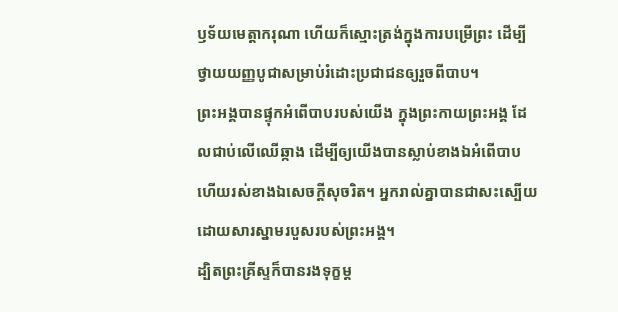ឫទ័យមេត្តាករុណា ហើយក៏ស្មោះត្រង់ក្នុងការបម្រើព្រះ ដើម្បីថ្វាយយញ្ញបូជាសម្រាប់រំដោះប្រជាជនឲ្យរួចពីបាប។
ព្រះអង្គបានផ្ទុកអំពើបាបរបស់យើង ក្នុងព្រះកាយព្រះអង្គ ដែលជាប់លើឈើឆ្កាង ដើម្បីឲ្យយើងបានស្លាប់ខាងឯអំពើបាប ហើយរស់ខាងឯសេចក្តីសុចរិត។ អ្នករាល់គ្នាបានជាសះស្បើយ ដោយសារស្នាមរបួសរបស់ព្រះអង្គ។
ដ្បិតព្រះគ្រីស្ទក៏បានរងទុក្ខម្ត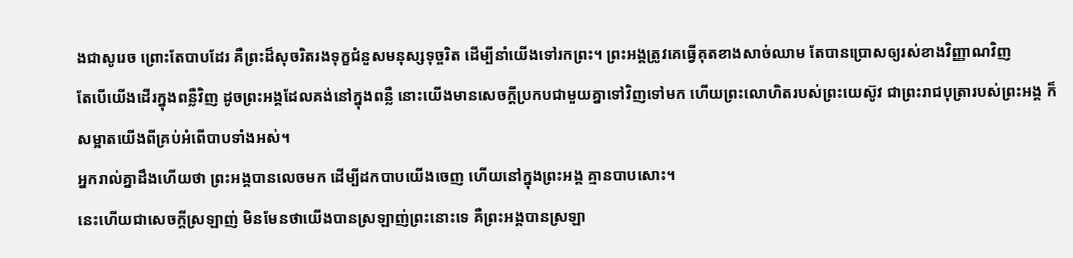ងជាសូរេច ព្រោះតែបាបដែរ គឺព្រះដ៏សុចរិតរងទុក្ខជំនួសមនុស្សទុច្ចរិត ដើម្បីនាំយើងទៅរកព្រះ។ ព្រះអង្គត្រូវគេធ្វើគុតខាងសាច់ឈាម តែបានប្រោសឲ្យរស់ខាងវិញ្ញាណវិញ
តែបើយើងដើរក្នុងពន្លឺវិញ ដូចព្រះអង្គដែលគង់នៅក្នុងពន្លឺ នោះយើងមានសេចក្ដីប្រកបជាមួយគ្នាទៅវិញទៅមក ហើយព្រះលោហិតរបស់ព្រះយេស៊ូវ ជាព្រះរាជបុត្រារបស់ព្រះអង្គ ក៏សម្អាតយើងពីគ្រប់អំពើបាបទាំងអស់។
អ្នករាល់គ្នាដឹងហើយថា ព្រះអង្គបានលេចមក ដើម្បីដកបាបយើងចេញ ហើយនៅក្នុងព្រះអង្គ គ្មានបាបសោះ។
នេះហើយជាសេចក្ដីស្រឡាញ់ មិនមែនថាយើងបានស្រឡាញ់ព្រះនោះទេ គឺព្រះអង្គបានស្រឡា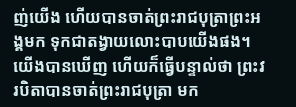ញ់យើង ហើយបានចាត់ព្រះរាជបុត្រាព្រះអង្គមក ទុកជាតង្វាយលោះបាបយើងផង។
យើងបានឃើញ ហើយក៏ធ្វើបន្ទាល់ថា ព្រះវរបិតាបានចាត់ព្រះរាជបុត្រា មក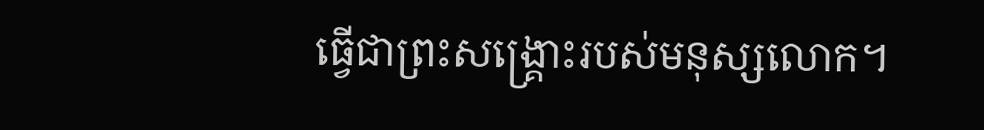ធ្វើជាព្រះសង្គ្រោះរបស់មនុស្សលោក។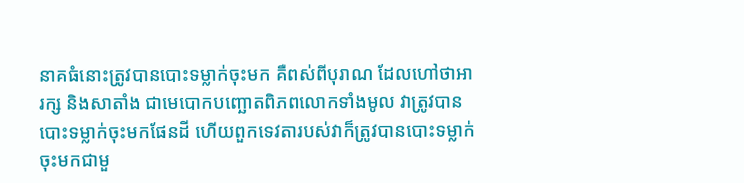នាគធំនោះត្រូវបានបោះទម្លាក់ចុះមក គឺពស់ពីបុរាណ ដែលហៅថាអារក្ស និងសាតាំង ជាមេបោកបញ្ឆោតពិភពលោកទាំងមូល វាត្រូវបានបោះទម្លាក់ចុះមកផែនដី ហើយពួកទេវតារបស់វាក៏ត្រូវបានបោះទម្លាក់ចុះមកជាមួ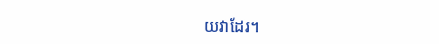យវាដែរ។